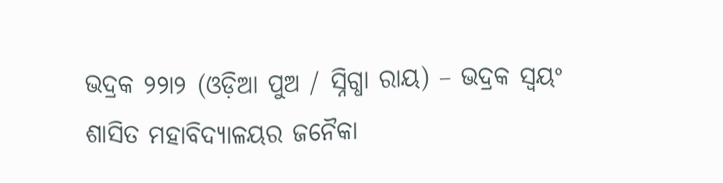ଭଦ୍ରକ ୨୨ା୨ (ଓଡ଼ିଆ ପୁଅ / ସ୍ନିଗ୍ଧା ରାୟ) – ଭଦ୍ରକ ସ୍ୱୟଂ ଶାସିତ ମହାବିଦ୍ୟାଳୟର ଜନୈକା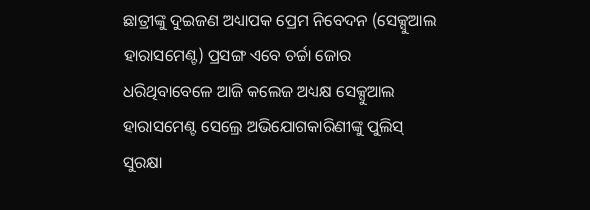ଛାତ୍ରୀଙ୍କୁ ଦୁଇଜଣ ଅଧ୍ୟାପକ ପ୍ରେମ ନିବେଦନ (ସେକ୍ସୁଆଲ ହାରାସମେଣ୍ଟ) ପ୍ରସଙ୍ଗ ଏବେ ଚର୍ଚ୍ଚା ଜୋର ଧରିଥିବାବେଳେ ଆଜି କଲେଜ ଅଧ୍ୟକ୍ଷ ସେକ୍ସୁଆଲ ହାରାସମେଣ୍ଟ ସେଲ୍ରେ ଅଭିଯୋଗକାରିଣୀଙ୍କୁ ପୁଲିସ୍ ସୁରକ୍ଷା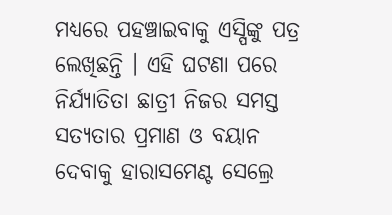ମଧ୍ୟରେ ପହଞ୍ଚାଇବାକୁ ଏସ୍ପିଙ୍କୁ ପତ୍ର ଲେଖିଛନ୍ତି । ଏହି ଘଟଣା ପରେ ନିର୍ଯ୍ୟାତିତା ଛାତ୍ରୀ ନିଜର ସମସ୍ତ ସତ୍ୟତାର ପ୍ରମାଣ ଓ ବୟାନ ଦେବାକୁ ହାରାସମେଣ୍ଟ ସେଲ୍ରେ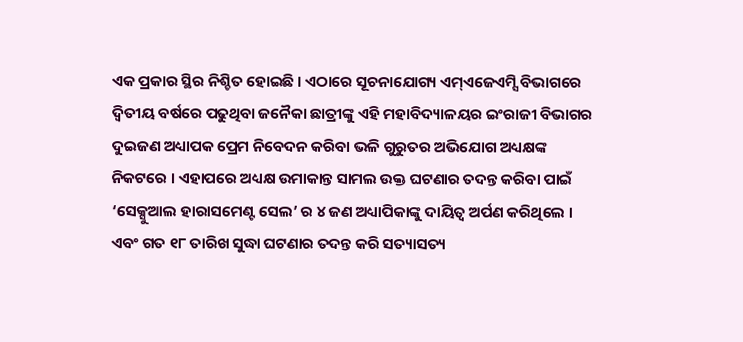ଏକ ପ୍ରକାର ସ୍ଥିର ନିଶ୍ଚିତ ହୋଇଛି । ଏଠାରେ ସୂଚନାଯୋଗ୍ୟ ଏମ୍ଏଜେଏମ୍ସି ବିଭାଗରେ ଦ୍ୱିତୀୟ ବର୍ଷରେ ପଢୁଥିବା ଜନୈକା ଛାତ୍ରୀଙ୍କୁ ଏହି ମହାବିଦ୍ୟାଳୟର ଇଂରାଜୀ ବିଭାଗର ଦୁଇଜଣ ଅଧ୍ୟାପକ ପ୍ରେମ ନିବେଦନ କରିବା ଭଳି ଗୁରୁତର ଅଭିଯୋଗ ଅଧ୍ୟକ୍ଷଙ୍କ ନିକଟରେ । ଏହାପରେ ଅଧ୍ୟକ୍ଷ ଉମାକାନ୍ତ ସାମଲ ଉକ୍ତ ଘଟଣାର ତଦନ୍ତ କରିବା ପାଇଁ ‘ସେକ୍ସୁଆଲ ହାରାସମେଣ୍ଟ ସେଲ’ ର ୪ ଜଣ ଅଧ୍ୟାପିକାଙ୍କୁ ଦାୟିତ୍ୱ ଅର୍ପଣ କରିଥିଲେ । ଏବଂ ଗତ ୧୮ ତାରିଖ ସୁଦ୍ଧା ଘଟଣାର ତଦନ୍ତ କରି ସତ୍ୟାସତ୍ୟ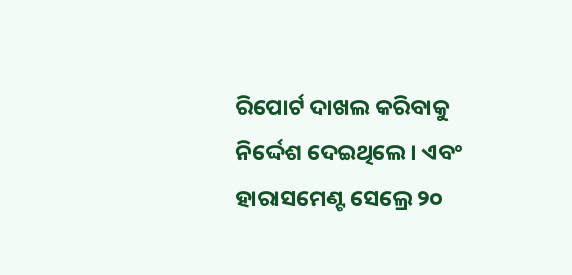ରିପୋର୍ଟ ଦାଖଲ କରିବାକୁ ନିର୍ଦ୍ଦେଶ ଦେଇଥିଲେ । ଏବଂ ହାରାସମେଣ୍ଟ ସେଲ୍ରେ ୨୦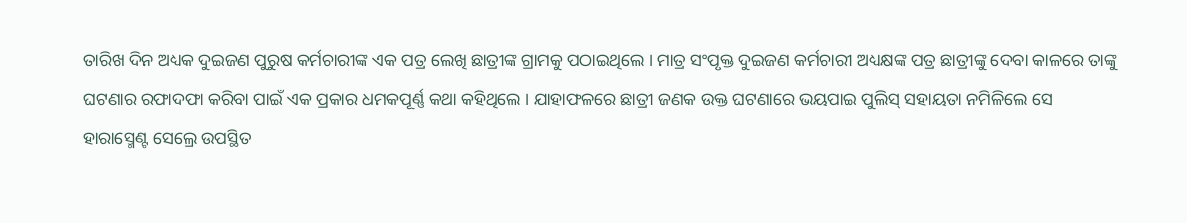ତାରିଖ ଦିନ ଅଧ୍ୟକ ଦୁଇଜଣ ପୁରୁଷ କର୍ମଚାରୀଙ୍କ ଏକ ପତ୍ର ଲେଖି ଛାତ୍ରୀଙ୍କ ଗ୍ରାମକୁ ପଠାଇଥିଲେ । ମାତ୍ର ସଂପୃକ୍ତ ଦୁଇଜଣ କର୍ମଚାରୀ ଅଧ୍ୟକ୍ଷଙ୍କ ପତ୍ର ଛାତ୍ରୀଙ୍କୁ ଦେବା କାଳରେ ତାଙ୍କୁ ଘଟଣାର ରଫାଦଫା କରିବା ପାଇଁ ଏକ ପ୍ରକାର ଧମକପୂର୍ଣ୍ଣ କଥା କହିଥିଲେ । ଯାହାଫଳରେ ଛାତ୍ରୀ ଜଣକ ଉକ୍ତ ଘଟଣାରେ ଭୟପାଇ ପୁଲିସ୍ ସହାୟତା ନମିଳିଲେ ସେ ହାରାସ୍ମେଣ୍ଟ ସେଲ୍ରେ ଉପସ୍ଥିତ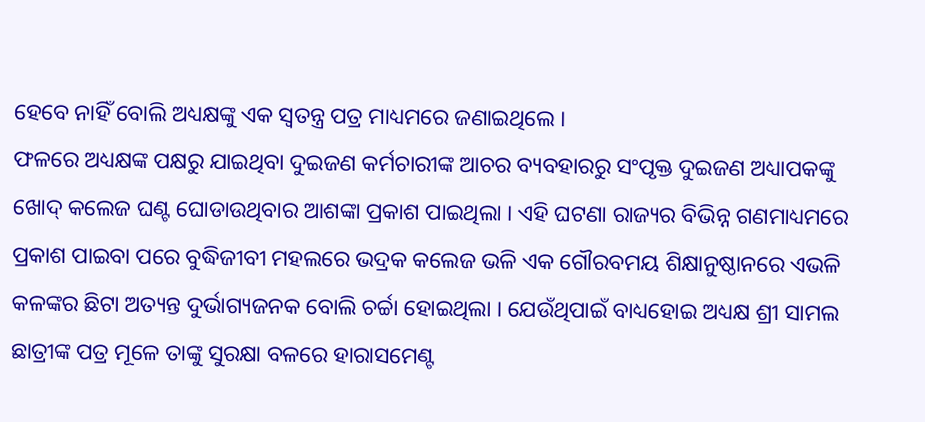ହେବେ ନାହିଁ ବୋଲି ଅଧ୍ୟକ୍ଷଙ୍କୁ ଏକ ସ୍ୱତନ୍ତ୍ର ପତ୍ର ମାଧ୍ୟମରେ ଜଣାଇଥିଲେ ।
ଫଳରେ ଅଧ୍ୟକ୍ଷଙ୍କ ପକ୍ଷରୁ ଯାଇଥିବା ଦୁଇଜଣ କର୍ମଚାରୀଙ୍କ ଆଚର ବ୍ୟବହାରରୁ ସଂପୃକ୍ତ ଦୁଇଜଣ ଅଧ୍ୟାପକଙ୍କୁ ଖୋଦ୍ କଲେଜ ଘଣ୍ଟ ଘୋଡାଉଥିବାର ଆଶଙ୍କା ପ୍ରକାଶ ପାଇଥିଲା । ଏହି ଘଟଣା ରାଜ୍ୟର ବିଭିନ୍ନ ଗଣମାଧ୍ୟମରେ ପ୍ରକାଶ ପାଇବା ପରେ ବୁଦ୍ଧିଜୀବୀ ମହଲରେ ଭଦ୍ରକ କଲେଜ ଭଳି ଏକ ଗୌରବମୟ ଶିକ୍ଷାନୁଷ୍ଠାନରେ ଏଭଳି କଳଙ୍କର ଛିଟା ଅତ୍ୟନ୍ତ ଦୁର୍ଭାଗ୍ୟଜନକ ବୋଲି ଚର୍ଚ୍ଚା ହୋଇଥିଲା । ଯେଉଁଥିପାଇଁ ବାଧ୍ୟହୋଇ ଅଧ୍ୟକ୍ଷ ଶ୍ରୀ ସାମଲ ଛାତ୍ରୀଙ୍କ ପତ୍ର ମୂଳେ ତାଙ୍କୁ ସୁରକ୍ଷା ବଳରେ ହାରାସମେଣ୍ଟ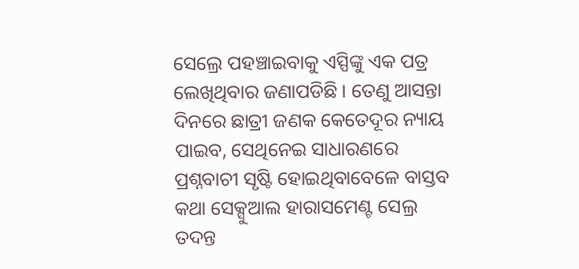ସେଲ୍ରେ ପହଞ୍ଚାଇବାକୁ ଏସ୍ପିଙ୍କୁ ଏକ ପତ୍ର ଲେଖିଥିବାର ଜଣାପଡିଛି । ତେଣୁ ଆସନ୍ତା ଦିନରେ ଛାତ୍ରୀ ଜଣକ କେତେଦୂର ନ୍ୟାୟ ପାଇବ, ସେଥିନେଇ ସାଧାରଣରେ ପ୍ରଶ୍ନବାଚୀ ସୃଷ୍ଟି ହୋଇଥିବାବେଳେ ବାସ୍ତବ କଥା ସେକ୍ସୁଆଲ ହାରାସମେଣ୍ଟ ସେଲ୍ର ତଦନ୍ତ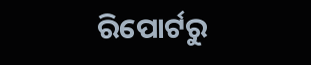ରିପୋର୍ଟରୁ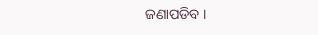ଜଣାପଡିବ ।